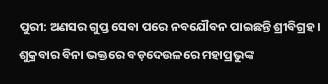ପୁରୀ: ଅଣସର ଗୁପ୍ତ ସେବା ପରେ ନବଯୌବନ ପାଇଛନ୍ତି ଶ୍ରୀବିଗ୍ରହ । ଶୁକ୍ରବାର ବିନା ଭକ୍ତରେ ବଡ଼ଦେଉଳରେ ମହାପ୍ରଭୁଙ୍କ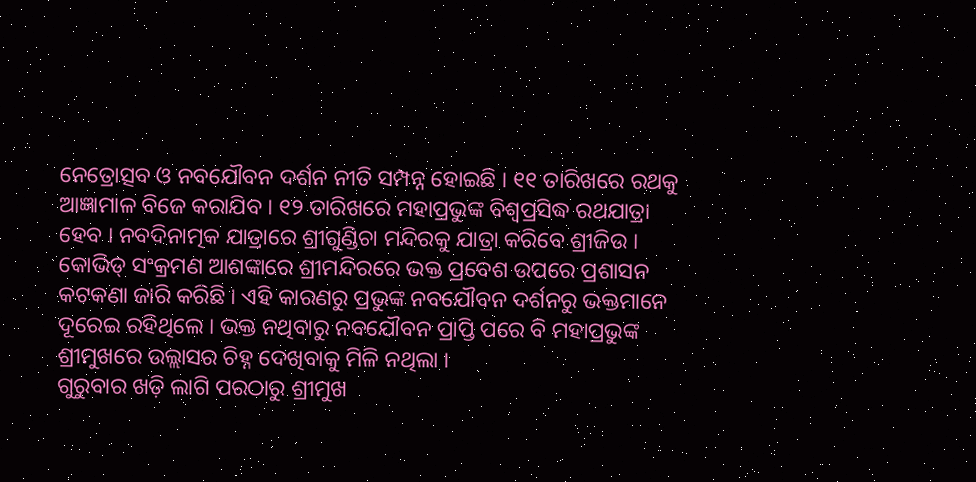ନେତ୍ରୋତ୍ସବ ଓ ନବଯୌବନ ଦର୍ଶନ ନୀତି ସମ୍ପନ୍ନ ହୋଇଛି । ୧୧ ତାରିଖରେ ରଥକୁ ଆଜ୍ଞାମାଳ ବିଜେ କରାଯିବ । ୧୨ ତାରିଖରେ ମହାପ୍ରଭୁଙ୍କ ବିଶ୍ୱପ୍ରସିଦ୍ଧ ରଥଯାତ୍ରା ହେବ । ନବଦିନାତ୍ମକ ଯାତ୍ରାରେ ଶ୍ରୀଗୁଣ୍ଡିଚା ମନ୍ଦିରକୁ ଯାତ୍ରା କରିବେ ଶ୍ରୀଜିଉ ।
କୋଭିଡ୍ ସଂକ୍ରମଣ ଆଶଙ୍କାରେ ଶ୍ରୀମନ୍ଦିରରେ ଭକ୍ତ ପ୍ରବେଶ ଉପରେ ପ୍ରଶାସନ କଟକଣା ଜାରି କରିଛି । ଏହି କାରଣରୁ ପ୍ରଭୁଙ୍କ ନବଯୌବନ ଦର୍ଶନରୁ ଭକ୍ତମାନେ ଦୂରେଇ ରହିଥିଲେ । ଭକ୍ତ ନଥିବାରୁ ନବଯୌବନ ପ୍ରାପ୍ତି ପରେ ବି ମହାପ୍ରଭୁଙ୍କ ଶ୍ରୀମୁଖରେ ଉଲ୍ଲାସର ଚିହ୍ନ ଦେଖିବାକୁ ମିଳି ନଥିଲା ।
ଗୁରୁବାର ଖଡ଼ି ଲାଗି ପରଠାରୁ ଶ୍ରୀମୁଖ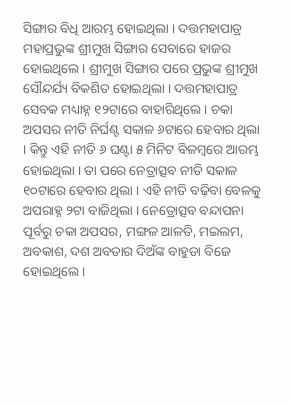ସିଙ୍ଗାର ବିଧି ଆରମ୍ଭ ହୋଇଥିଲା । ଦତ୍ତମହାପାତ୍ର ମହାପ୍ରଭୁଙ୍କ ଶ୍ରୀମୁଖ ସିଙ୍ଗାର ସେବାରେ ହାଜର ହୋଇଥିଲେ । ଶ୍ରୀମୁଖ ସିଙ୍ଗାର ପରେ ପ୍ରଭୁଙ୍କ ଶ୍ରୀମୁଖ ସୌନ୍ଦର୍ଯ୍ୟ ବିକଶିତ ହୋଇଥିଲା । ଦତ୍ତମହାପାତ୍ର ସେବକ ମଧ୍ୟାହ୍ନ ୧୨ଟାରେ ବାହାରିଥିଲେ । ଚକା ଅପସର ନୀତି ନିର୍ଘଣ୍ଟ ସକାଳ ୬ଟାରେ ହେବାର ଥିଲା । କିନ୍ତୁ ଏହି ନୀତି ୬ ଘଣ୍ଟା ୫ ମିନିଟ ବିଳମ୍ବରେ ଆରମ୍ଭ ହୋଇଥିଲା । ତା ପରେ ନେତ୍ରାତ୍ସବ ନୀତି ସକାଳ ୧୦ଟାରେ ହେବାର ଥିଲା । ଏହି ନୀତି ବଢ଼ିବା ବେଳକୁ ଅପରାହ୍ନ ୨ଟା ବାଜିଥିଲା । ନେତ୍ରୋତ୍ସବ ବନ୍ଦାପନା ପୂର୍ବରୁ ଚକା ଅପସର, ମଙ୍ଗଳ ଆଳତି, ମଇଲମ, ଅବକାଶ, ଦଶ ଅବତାର ଦିଅଁଙ୍କ ବାହୁଡା ବିଜେ ହୋଇଥିଲେ ।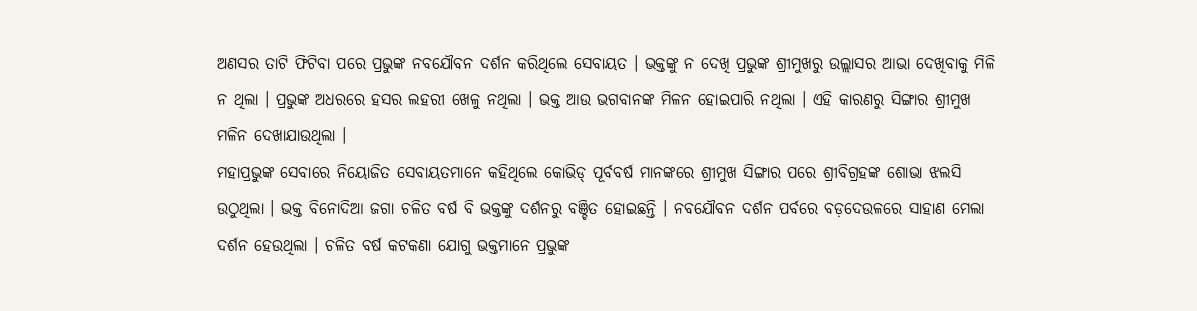ଅଣସର ତାଟି ଫିଟିବା ପରେ ପ୍ରଭୁଙ୍କ ନବଯୌବନ ଦର୍ଶନ କରିଥିଲେ ସେବାୟତ । ଭକ୍ତଙ୍କୁ ନ ଦେଖି ପ୍ରଭୁଙ୍କ ଶ୍ରୀମୁଖରୁ ଉଲ୍ଲାସର ଆଭା ଦେଖିବାକୁ ମିଳି ନ ଥିଲା । ପ୍ରଭୁଙ୍କ ଅଧରରେ ହସର ଲହରୀ ଖେଳୁ ନଥିଲା । ଭକ୍ତ ଆଉ ଭଗବାନଙ୍କ ମିଳନ ହୋଇପାରି ନଥିଲା । ଏହି କାରଣରୁ ସିଙ୍ଗାର ଶ୍ରୀମୁଖ ମଳିନ ଦେଖାଯାଉଥିଲା ।
ମହାପ୍ରଭୁଙ୍କ ସେବାରେ ନିୟୋଜିତ ସେବାୟତମାନେ କହିଥିଲେ କୋଭିଡ୍ ପୂର୍ବବର୍ଷ ମାନଙ୍କରେ ଶ୍ରୀମୁଖ ସିଙ୍ଗାର ପରେ ଶ୍ରୀବିଗ୍ରହଙ୍କ ଶୋଭା ଝଲସି ଉଠୁଥିଲା । ଭକ୍ତ ବିନୋଦିଆ ଜଗା ଚଳିତ ବର୍ଷ ବି ଭକ୍ତଙ୍କୁ ଦର୍ଶନରୁ ବଞ୍ଚିତ ହୋଇଛନ୍ତି । ନବଯୌବନ ଦର୍ଶନ ପର୍ବରେ ବଡ଼ଦେଉଳରେ ସାହାଣ ମେଲା ଦର୍ଶନ ହେଉଥିଲା । ଚଳିତ ବର୍ଷ କଟକଣା ଯୋଗୁ ଭକ୍ତମାନେ ପ୍ରଭୁଙ୍କ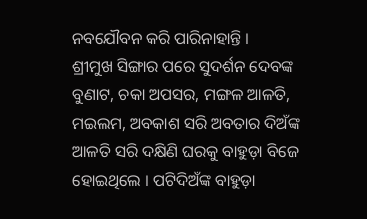ନବଯୌବନ କରି ପାରିନାହାନ୍ତି ।
ଶ୍ରୀମୁଖ ସିଙ୍ଗାର ପରେ ସୁଦର୍ଶନ ଦେବଙ୍କ ବୁଣାଟ, ଚକା ଅପସର, ମଙ୍ଗଳ ଆଳତି, ମଇଲମ, ଅବକାଶ ସରି ଅବତାର ଦିଅଁଙ୍କ ଆଳତି ସରି ଦକ୍ଷିଣି ଘରକୁ ବାହୁଡ଼ା ବିଜେ ହୋଇଥିଲେ । ପଟିଦିଅଁଙ୍କ ବାହୁଡ଼ା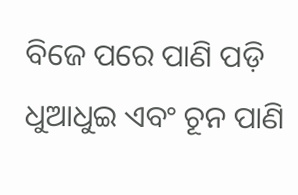ବିଜେ ପରେ ପାଣି ପଡ଼ି ଧୁଆଧୁଇ ଏବଂ ଚୂନ ପାଣି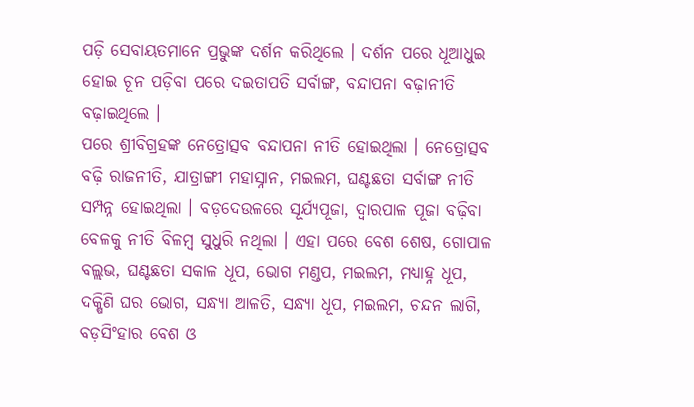ପଡ଼ି ସେବାୟତମାନେ ପ୍ରଭୁଙ୍କ ଦର୍ଶନ କରିଥିଲେ । ଦର୍ଶନ ପରେ ଧୂଆଧୁଇ ହୋଇ ଚୂନ ପଡ଼ିବା ପରେ ଦଇତାପତି ସର୍ବାଙ୍ଗ, ବନ୍ଦାପନା ବଢ଼ାନୀତି ବଢ଼ାଇଥିଲେ ।
ପରେ ଶ୍ରୀବିଗ୍ରହଙ୍କ ନେତ୍ରୋତ୍ସବ ବନ୍ଦାପନା ନୀତି ହୋଇଥିଲା । ନେତ୍ରୋତ୍ସବ ବଢ଼ି ରାଜନୀତି, ଯାତ୍ରାଙ୍ଗୀ ମହାସ୍ନାନ, ମଇଲମ, ଘଣ୍ଟଛତା ସର୍ବାଙ୍ଗ ନୀତି ସମ୍ପନ୍ନ ହୋଇଥିଲା । ବଡ଼ଦେଉଳରେ ସୂର୍ଯ୍ୟପୂଜା, ଦ୍ୱାରପାଳ ପୂଜା ବଢ଼ିବା ବେଳକୁ ନୀତି ବିଳମ୍ବ ସୁଧୁରି ନଥିଲା । ଏହା ପରେ ବେଶ ଶେଷ, ଗୋପାଳ ବଲ୍ଲଭ, ଘଣ୍ଟଛତା ସକାଳ ଧୂପ, ଭୋଗ ମଣ୍ଡପ, ମଇଲମ, ମଧ୍ୟାହ୍ନ ଧୂପ, ଦକ୍ଷିଣି ଘର ଭୋଗ, ସନ୍ଧ୍ୟା ଆଳତି, ସନ୍ଧ୍ୟା ଧୂପ, ମଇଲମ, ଚନ୍ଦନ ଲାଗି, ବଡ଼ସିଂହାର ବେଶ ଓ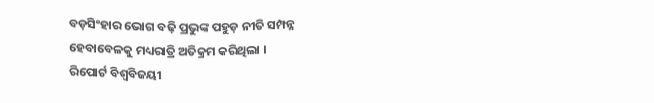ବଡ଼ସିଂହାର ଭୋଗ ବଢ଼ି ପ୍ରଭୁଙ୍କ ପହୁଡ଼ ନୀତି ସମ୍ପନ୍ନ ହେବାବେଳକୁ ମଧ୍ୟରାତ୍ରି ଅତିକ୍ରମ କରିଥିଲା ।
ରିପୋର୍ଟ ବିଶ୍ୱବିଜୟୀ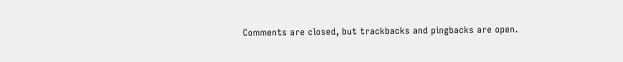Comments are closed, but trackbacks and pingbacks are open.